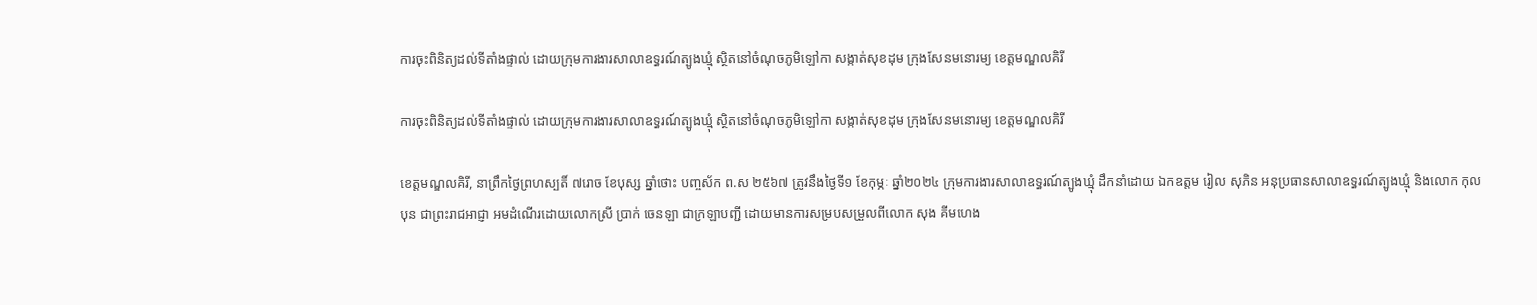ការចុះពិនិត្យដល់ទីតាំងផ្ទាល់ ដោយក្រុមការងារសាលាឧទ្ធរណ៍ត្បូងឃ្មុំ ស្ថិតនៅចំណុចភូមិឡៅកា សង្កាត់សុខដុម ក្រុងសែនមនោរម្យ ខេត្តមណ្ឌលគិរី

ការចុះពិនិត្យដល់ទីតាំងផ្ទាល់ ដោយក្រុមការងារសាលាឧទ្ធរណ៍ត្បូងឃ្មុំ ស្ថិតនៅចំណុចភូមិឡៅកា សង្កាត់សុខដុម ក្រុងសែនមនោរម្យ ខេត្តមណ្ឌលគិរី

ខេត្តមណ្ឌលគិរី, នាព្រឹកថ្ងៃព្រហស្បតិ៍ ៧រោច ខែបុស្ស ឆ្នាំថោះ បញ្ចស័ក ព.ស ២៥៦៧ ត្រូវនឹងថ្ងៃទី១ ខែកុម្ភៈ ឆ្នាំ២០២៤ ក្រុមការងារសាលាឧទ្ធរណ៍ត្បូងឃ្មុំ ដឹកនាំដោយ ឯកឧត្តម រៀល សុភិន អនុប្រធានសាលាឧទ្ធរណ៍ត្បូងឃ្មុំ និងលោក កុល បុន ជាព្រះរាជអាជ្ញា អមដំណើរដោយលោកស្រី ប្រាក់ ចេនឡា ជាក្រឡាបញ្ជី ដោយមានការសម្របសម្រួលពីលោក សុង គីមហេង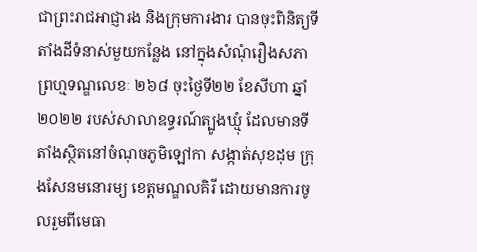ជាព្រះរាជអាជ្ញារង និងក្រុមការងារ បានចុះពិនិត្យទីតាំងដីទំនាស់មួយកន្លែង នៅក្នុងសំណុំរឿងសភាព្រហ្មទណ្ឌលេខៈ ២៦៨ ចុះថ្ងៃទី២២ ខែសីហា ឆ្នាំ២០២២ របស់សាលាឧទ្ធរណ៍ត្បូងឃ្មុំ ដែលមានទីតាំងស្ថិតនៅចំណុចភូមិឡៅកា សង្កាត់សុខដុម ក្រុងសែនមនោរម្យ ខេត្តមណ្ឌលគិរី ដោយមានការចូលរួមពីមេធា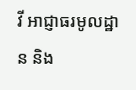វី អាជ្ញាធរមូលដ្ឋាន និង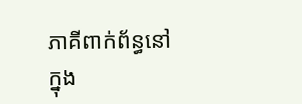ភាគីពាក់ព័ន្ធនៅក្នុង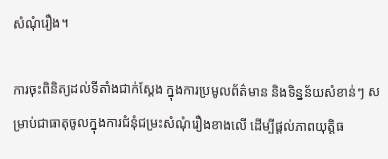សំណុំរឿង។

ការចុះពិនិត្យដល់ទីតាំងជាក់ស្តែង ក្នុងការប្រមូលព័ត៌មាន និងទិន្នន័យសំខាន់ៗ សម្រាប់ជាធាតុចូលក្នុងការជំនុំជម្រះសំណុំរឿងខាងលើ ដើម្បីផ្តល់ភាពយុត្តិធ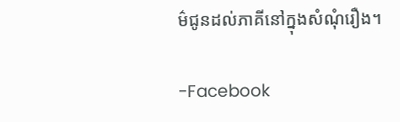ម៌ជូនដល់ភាគីនៅក្នុងសំណុំរឿង។

-Facebook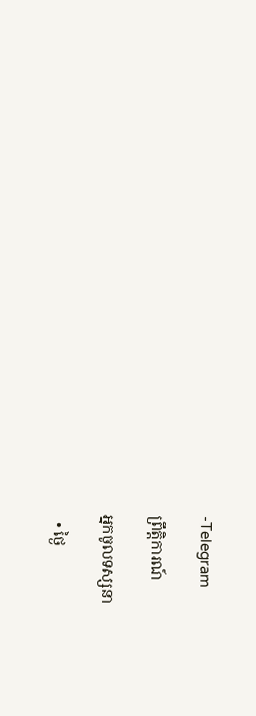-Telegram

ព្រឹត្តិការណ៍

អ្នកចូលទស្សនា

  • ថ្ងៃ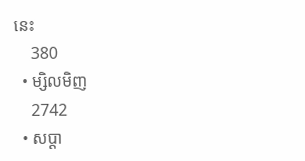នេះ
    380
  • ម្សិលមិញ
    2742
  • សប្ដា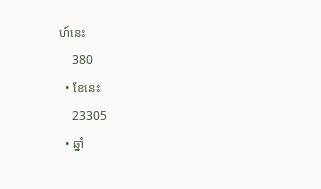ហ៍នេះ
    380
  • ខែនេះ
    23305
  • ឆ្នាំ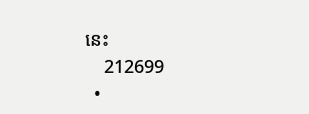នេះ
    212699
  •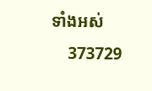ទាំងអស់
    373729